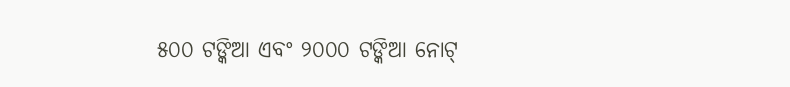୫୦୦ ଟଙ୍କିଆ ଏବଂ ୨୦୦୦ ଟଙ୍କିଆ ନୋଟ୍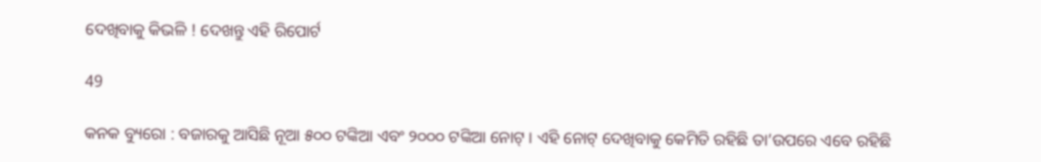ଦେଖିବାକୁ କିଭଳି ! ଦେଖନ୍ତୁ ଏହି ରିପୋର୍ଟ

49

କନକ ବ୍ୟୁରୋ : ବଜାରକୁ ଆସିଛି ନୂଆ ୫୦୦ ଟଙ୍କିଆ ଏବଂ ୨୦୦୦ ଟଙ୍କିଆ ନୋଟ୍ । ଏହି ନୋଟ୍ ଦେଖିବାକୁ କେମିତି ରହିଛି ତା’ଉପରେ ଏବେ ରହିଛି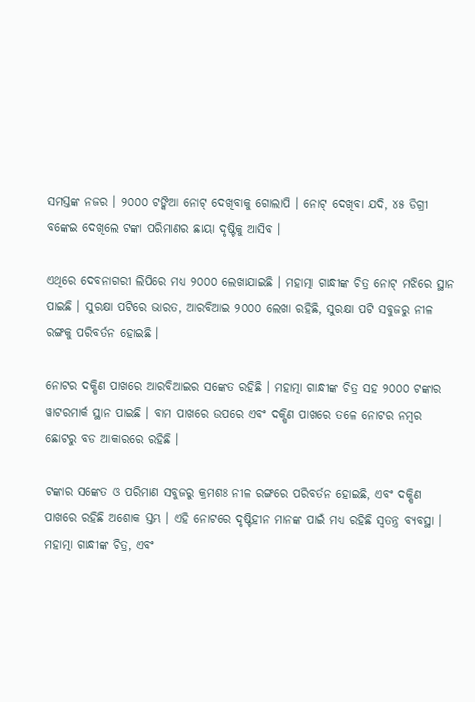ସମସ୍ତଙ୍କ ନଜର । ୨୦୦୦ ଟଙ୍କିଆ ନୋଟ୍ ଦେଖିବାକୁ ଗୋଲାପି । ନୋଟ୍ ଦେଖିବା ଯଦି, ୪୫ ଡିଗ୍ରୀ ବଙ୍କେଇ ଦେଖିଲେ ଟଙ୍କା ପରିମାଣର ଛାୟା ଦୃଷ୍ଟିକୁ ଆସିବ ।

ଏଥିରେ ଦେବନାଗରୀ ଲିପିରେ ମଧ୍ୟ ୨୦୦୦ ଲେଖାଯାଇଛି । ମହାତ୍ମା ଗାନ୍ଧୀଙ୍କ ଚିତ୍ର ନୋଟ୍ ମଝିରେ ସ୍ଥାନ ପାଇଛି । ସୁରକ୍ଷା ପଟିରେ ଭାରତ, ଆରବିଆଇ ୨୦୦୦ ଲେଖା ରହିଛି, ସୁରକ୍ଷା ପଟି ସବୁଜରୁ ନୀଳ ରଙ୍ଗକୁ ପରିବର୍ତନ ହୋଇଛି ।

ନୋଟର ଦକ୍ଷିଣ ପାଖରେ ଆରବିଆଇର ସଙ୍କେତ ରହିଛି । ମହାତ୍ମା ଗାନ୍ଧୀଙ୍କ ଚିତ୍ର ସହ ୨୦୦୦ ଟଙ୍କାର ୱାଟରମାର୍କ ସ୍ଥାନ ପାଇଛି । ବାମ ପାଖରେ ଉପରେ ଏବଂ ଦକ୍ଷିଣ ପାଖରେ ତଳେ ନୋଟର ନମ୍ବର ଛୋଟରୁ ବଡ ଆକାରରେ ରହିଛି ।

ଟଙ୍କାର ସଙ୍କେତ ଓ ପରିମାଣ ସବୁଜରୁ କ୍ରମଶଃ ନୀଳ ରଙ୍ଗରେ ପରିବର୍ତନ ହୋଇଛି, ଏବଂ ଦକ୍ଷିଣ ପାଖରେ ରହିଛି ଅଶୋକ ସ୍ତମ୍ଭ । ଏହି ନୋଟରେ ଦୃଷ୍ଟିହୀନ ମାନଙ୍କ ପାଇଁ ମଧ୍ୟ ରହିଛି ସ୍ୱତନ୍ତ୍ର ବ୍ୟବସ୍ଥା । ମହାତ୍ମା ଗାନ୍ଧୀଙ୍କ ଚିତ୍ର, ଏବଂ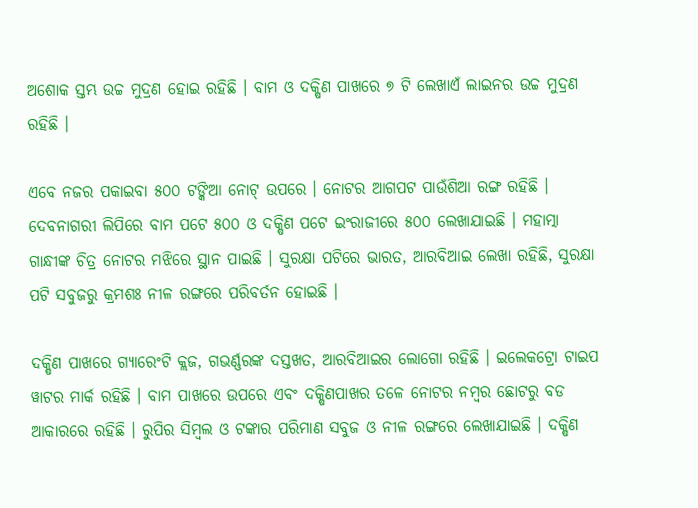ଅଶୋକ ସ୍ତମ୍ଭ ଉଚ୍ଚ ମୁଦ୍ରଣ ହୋଇ ରହିଛି । ବାମ ଓ ଦକ୍ଷିଣ ପାଖରେ ୭ ଟି ଲେଖାଏଁ ଲାଇନର ଉଚ୍ଚ ମୁଦ୍ରଣ ରହିଛି ।

ଏବେ ନଜର ପକାଇବା ୫୦୦ ଟଙ୍କିଆ ନୋଟ୍ ଉପରେ । ନୋଟର ଆଗପଟ ପାଉଁଶିଆ ରଙ୍ଗ ରହିଛି । ଦେବନାଗରୀ ଲିପିରେ ବାମ ପଟେ ୫୦୦ ଓ ଦକ୍ଷିଣ ପଟେ ଇଂରାଜୀରେ ୫୦୦ ଲେଖାଯାଇଛି । ମହାତ୍ମା ଗାନ୍ଧୀଙ୍କ ଚିତ୍ର ନୋଟର ମଝିରେ ସ୍ଥାନ ପାଇଛି । ସୁରକ୍ଷା ପଟିରେ ଭାରତ, ଆରବିଆଇ ଲେଖା ରହିଛି, ସୁରକ୍ଷା ପଟି ସବୁଜରୁ କ୍ରମଶଃ ନୀଳ ରଙ୍ଗରେ ପରିବର୍ତନ ହୋଇଛି ।

ଦକ୍ଷିଣ ପାଖରେ ଗ୍ୟାରେଂଟି କ୍ଲଜ, ଗଭର୍ଣ୍ଣରଙ୍କ ଦସ୍ତଖତ, ଆରବିଆଇର ଲୋଗୋ ରହିଛି । ଇଲେକଟ୍ରୋ ଟାଇପ ୱାଟର ମାର୍କ ରହିଛି । ବାମ ପାଖରେ ଉପରେ ଏବଂ ଦକ୍ଷିଣପାଖର ତଳେ ନୋଟର ନମ୍ବର ଛୋଟରୁ ବଡ ଆକାରରେ ରହିଛି । ରୁପିର ସିମ୍ବଲ ଓ ଟଙ୍କାର ପରିମାଣ ସବୁଜ ଓ ନୀଳ ରଙ୍ଗରେ ଲେଖାଯାଇଛି । ଦକ୍ଷିଣ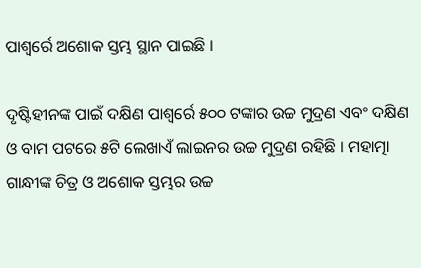ପାଶ୍ୱର୍ରେ ଅଶୋକ ସ୍ତମ୍ଭ ସ୍ଥାନ ପାଇଛି ।

ଦୃଷ୍ଟିହୀନଙ୍କ ପାଇଁ ଦକ୍ଷିଣ ପାଶ୍ୱର୍ରେ ୫୦୦ ଟଙ୍କାର ଉଚ୍ଚ ମୁଦ୍ରଣ ଏବଂ ଦକ୍ଷିଣ ଓ ବାମ ପଟରେ ୫ଟି ଲେଖାଏଁ ଲାଇନର ଉଚ୍ଚ ମୁଦ୍ରଣ ରହିଛି । ମହାତ୍ମା ଗାନ୍ଧୀଙ୍କ ଚିତ୍ର ଓ ଅଶୋକ ସ୍ତମ୍ଭର ଉଚ୍ଚ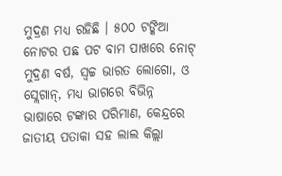ମୁଦ୍ରଣ ମଧ୍ୟ ରହିଛି । ୫୦୦ ଟଙ୍କିଆ ନୋଟର ପଛ ପଟ ବାମ ପାଖରେ ନୋଟ୍ ମୁଦ୍ରଣ ବର୍ଷ, ସ୍ୱଚ୍ଚ ଭାରତ ଲୋଗୋ, ଓ ସ୍ଲେଗାନ୍, ମଧ୍ୟ ଭାଗରେ ବିଭିନ୍ନ ଭାଷାରେ ଟଙ୍କାର ପରିମାଣ, କେନ୍ଦ୍ରରେ ଜାତୀୟ ପତାକା ସହ ଲାଲ କିଲ୍ଲା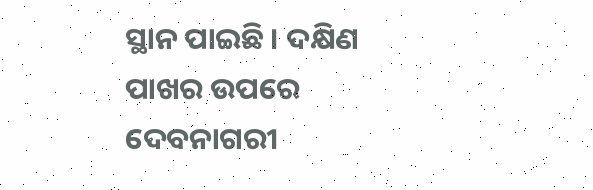ସ୍ଥାନ ପାଇଛି । ଦକ୍ଷିଣ ପାଖର ଉପରେ ଦେବନାଗରୀ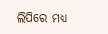ଲିପିରେ ମଧ୍ୟ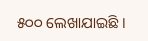୫୦୦ ଲେଖାଯାଇଛି ।